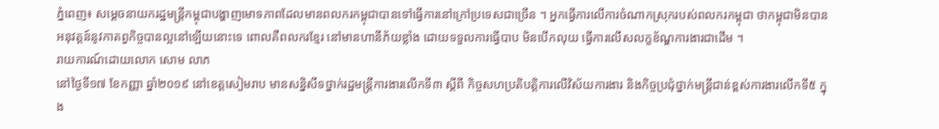ភ្នំពេញ៖ សម្ដេចនាយករដ្ឋមន្ត្រីកម្ពុជាបង្ហាញមោទភាពដែលមានពលករកម្ពុជាបានទៅធ្វើការនៅក្រៅប្រទេសជាច្រើន ។ អ្នកធ្វើការលើការចំណាកស្រុករបស់ពលករកម្ពុជា ថាកម្ពុជាមិនបានអនុវត្តន៍នូវកាតព្វកិច្ចបានល្អនៅឡើយនោះទេ ពោលគឺពលករខ្មែរ នៅមានហានីភ័យខ្លាំង ដោយទទួលការធ្វើបាប មិនបើកលុយ ធ្វើការលើសលក្ខខ័ណ្ឌការងារជាដើម ។
រាយការណ៍ដោយលោក សោម លាភ
នៅថ្ងៃទី១៧ ខែកញ្ញា ឆ្នាំ២០១៩ នៅខេត្តសៀមរាប មានសន្និសីទថ្នាក់រដ្ឋមន្រ្តីការងារលើកទី៣ ស្តីពី កិច្ចសហប្រតិបត្តិការលើវិស័យការងារ និងកិច្ចប្រជុំថ្នាក់មន្រ្តីជាន់ខ្ពស់ការងារលើកទី៥ ក្នុង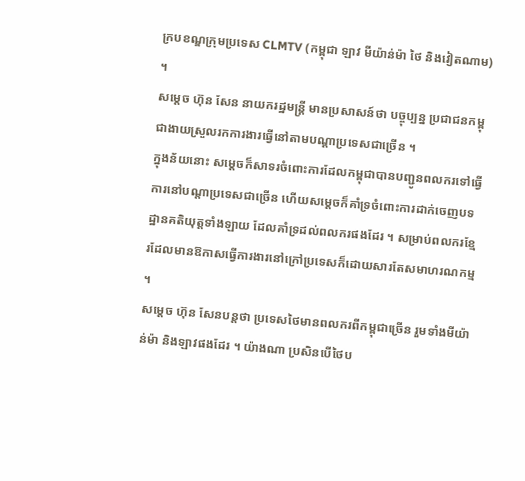ក្របខណ្ឌក្រុមប្រទេស CLMTV (កម្ពុជា ឡាវ មីយ៉ាន់ម៉ា ថៃ និងវៀតណាម) ។
សម្ដេច ហ៊ុន សែន នាយករដ្ឋមន្ត្រី មានប្រសាសន៍ថា បច្ចុប្បន្ន ប្រជាជនកម្ពុជាងាយស្រួលរកការងារធ្វើនៅតាមបណ្តាប្រទេសជាច្រើន ។
ក្នុងន័យនោះ សម្ដេចក៏សាទរចំពោះការដែលកម្ពុជាបានបញ្ជូនពលករទៅធ្វើការនៅបណ្ដាប្រទេសជាច្រើន ហើយសម្ដេចក៏គាំទ្រចំពោះការដាក់ចេញបទដ្ឋានគតិយុត្តទាំងឡាយ ដែលគាំទ្រដល់ពលករផងដែរ ។ សម្រាប់ពលករខ្មែរដែលមានឱកាសធ្វើការងារនៅក្រៅប្រទេសក៏ដោយសារតែសមាហរណកម្ម ។
សម្ដេច ហ៊ុន សែនបន្តថា ប្រទេសថៃមានពលករពីកម្ពុជាច្រើន រួមទាំងមីយ៉ាន់ម៉ា និងឡាវផងដែរ ។ យ៉ាងណា ប្រសិនបើថៃប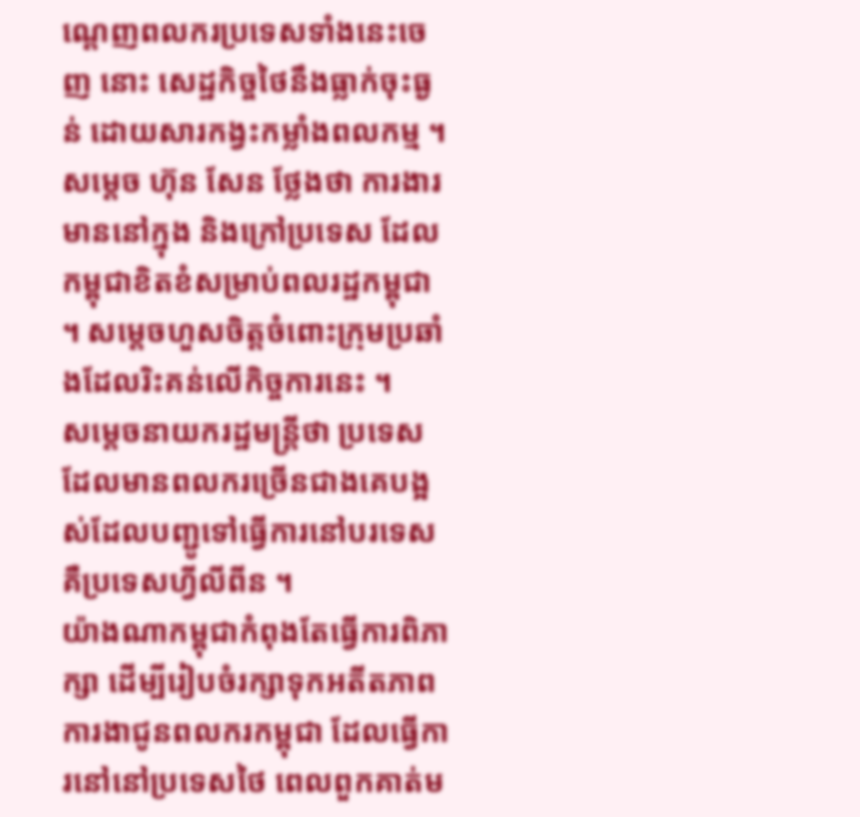ណ្ដេញពលករប្រទេសទាំងនេះចេញ នោះ សេដ្ឋកិច្ចថៃនឹងធ្លាក់ចុះធ្ងន់ ដោយសារកង្វះកម្លាំងពលកម្ម ។
សម្ដេច ហ៊ុន សែន ថ្លែងថា ការងារមាននៅក្នុង និងក្រៅប្រទេស ដែលកម្ពុជាខិតខំសម្រាប់ពលរដ្ឋកម្ពុជា ។ សម្ដេចហួសចិត្តចំពោះក្រុមប្រឆាំងដែលរិះគន់លើកិច្ចការនេះ ។
សម្ដេចនាយករដ្ឋមន្ត្រីថា ប្រទេសដែលមានពលករច្រើនជាងគេបង្អស់ដែលបញ្ជូទៅធ្វើការនៅបរទេស គឺប្រទេសហ្វីលីពីន ។
យ៉ាងណាកម្ពុជាកំពុងតែធ្វើការពិភាក្សា ដើម្បីរៀបចំរក្សាទុកអតីតភាពការងាជូនពលករកម្ពុជា ដែលធ្វើការនៅនៅប្រទេសថៃ ពេលពួកគាត់ម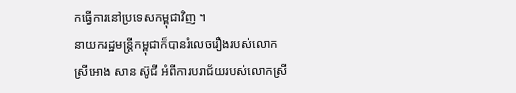កធ្វើការនៅប្រទេសកម្ពុជាវិញ ។
នាយករដ្ឋមន្ត្រីកម្ពុជាក៏បានរំលេចរឿងរបស់លោកស្រីអោង សាន ស៊ូជី អំពីការបរាជ័យរបស់លោកស្រី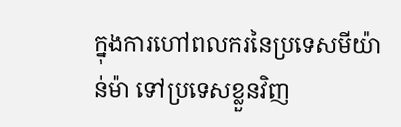ក្នុងការហៅពលករនៃប្រទេសមីយ៉ាន់ម៉ា ទៅប្រទេសខ្លួនវិញ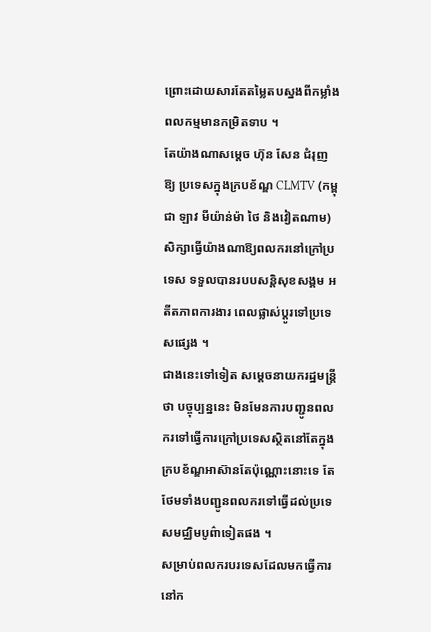ព្រោះដោយសារតែតម្លៃតបស្នងពីកម្លាំងពលកម្មមានកម្រិតទាប ។
តែយ៉ាងណាសម្ដេច ហ៊ុន សែន ជំរុញឱ្យ ប្រទេសក្នុងក្របខ័ណ្ឌ CLMTV (កម្ពុជា ឡាវ មីយ៉ាន់ម៉ា ថៃ និងវៀតណាម) សិក្សាធ្វើយ៉ាងណាឱ្យពលករនៅក្រៅប្រទេស ទទួលបានរបបសន្តិសុខសង្គម អតីតភាពការងារ ពេលផ្លាស់ប្តូរទៅប្រទេសផ្សេង ។
ជាងនេះទៅទៀត សម្ដេចនាយករដ្ឋមន្ត្រីថា បច្ចុប្បន្ននេះ មិនមែនការបញ្ជូនពលករទៅធ្វើការក្រៅប្រទេសស្ថិតនៅតែក្នុងក្របខ័ណ្ឌអាស៊ានតែប៉ុណ្ណោះនោះទេ តែថែមទាំងបញ្ជូនពលករទៅធ្វើដល់ប្រទេសមជ្ឈិមបូព៌ាទៀតផង ។
សម្រាប់ពលករបរទេសដែលមកធ្វើការនៅក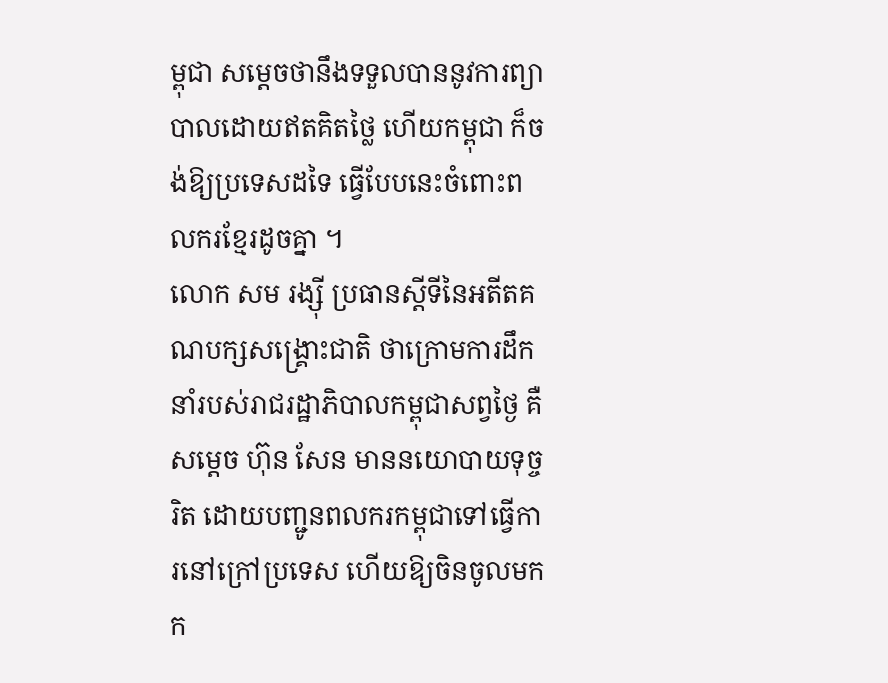ម្ពុជា សម្ដេចថានឹងទទួលបាននូវការព្យាបាលដោយឥតគិតថ្លៃ ហើយកម្ពុជា ក៏ចង់ឱ្យប្រទេសដទៃ ធ្វើបែបនេះចំពោះពលករខ្មែរដូចគ្នា ។
លោក សម រង្ស៊ី ប្រធានស្ដីទីនៃអតីតគណបក្សសង្គ្រោះជាតិ ថាក្រោមការដឹកនាំរបស់រាជរដ្ឋាភិបាលកម្ពុជាសព្វថ្ងៃ គឺសម្ដេច ហ៊ុន សែន មាននយោបាយទុច្ចរិត ដោយបញ្ជូនពលករកម្ពុជាទៅធ្វើការនៅក្រៅប្រទេស ហើយឱ្យចិនចូលមកក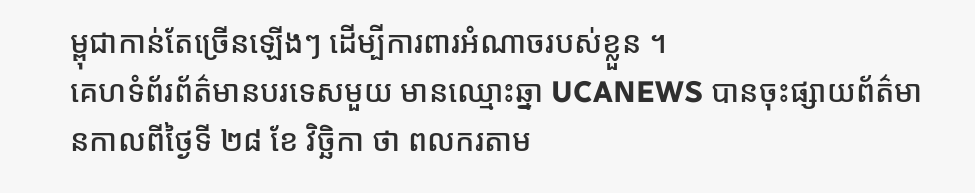ម្ពុជាកាន់តែច្រើនឡើងៗ ដើម្បីការពារអំណាចរបស់ខ្លួន ។
គេហទំព័រព័ត៌មានបរទេសមួយ មានឈ្មោះឆ្នា UCANEWS បានចុះផ្សាយព័ត៌មានកាលពីថ្ងៃទី ២៨ ខែ វិច្ឆិកា ថា ពលករតាម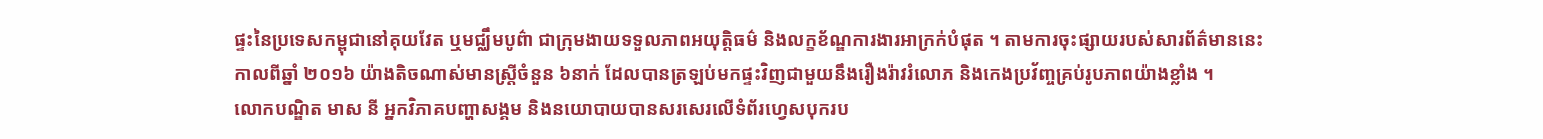ផ្ទះនៃប្រទេសកម្ពុជានៅគុយវែត ឬមជ្ឈឹមបូព៌ា ជាក្រុមងាយទទួលភាពអយុត្តិធម៌ និងលក្ខខ័ណ្ឌការងារអាក្រក់បំផុត ។ តាមការចុះផ្សាយរបស់សារព័ត៌មាននេះ កាលពីឆ្នាំ ២០១៦ យ៉ាងតិចណាស់មានស្ត្រីចំនួន ៦នាក់ ដែលបានត្រឡប់មកផ្ទះវិញជាមួយនឹងរឿងរ៉ាវរំលោភ និងកេងប្រវ័ញ្ចគ្រប់រូបភាពយ៉ាងខ្លាំង ។
លោកបណ្ឌិត មាស នី អ្នកវិភាគបញ្ហាសង្គម និងនយោបាយបានសរសេរលើទំព័រហ្វេសបុករប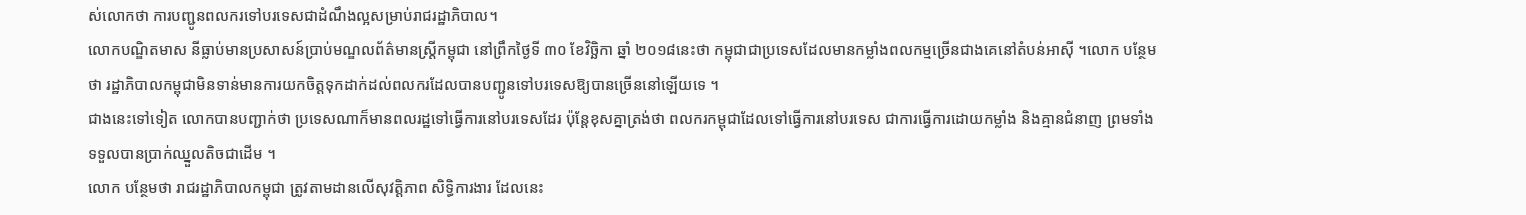ស់លោកថា ការបញ្ជូនពលករទៅបរទេសជាដំណឹងល្អសម្រាប់រាជរដ្ឋាភិបាល។
លោកបណ្ឌិតមាស នីធ្លាប់មានប្រសាសន៍ប្រាប់មណ្ឌលព័ត៌មានស្រ្តីកម្ពុជា នៅព្រឹកថ្ងៃទី ៣០ ខែវិច្ឆិកា ឆ្នាំ ២០១៨នេះថា កម្ពុជាជាប្រទេសដែលមានកម្លាំងពលកម្មច្រើនជាងគេនៅតំបន់អាស៊ី ។លោក បន្ថែមថា រដ្ឋាភិបាលកម្ពុជាមិនទាន់មានការយកចិត្តទុកដាក់ដល់ពលករដែលបានបញ្ជូនទៅបរទេសឱ្យបានច្រើននៅឡើយទេ ។
ជាងនេះទៅទៀត លោកបានបញ្ជាក់ថា ប្រទេសណាក៏មានពលរដ្ឋទៅធ្វើការនៅបរទេសដែរ ប៉ុន្តែខុសគ្នាត្រង់ថា ពលករកម្ពុជាដែលទៅធ្វើការនៅបរទេស ជាការធ្វើការដោយកម្លាំង និងគ្មានជំនាញ ព្រមទាំងទទួលបានប្រាក់ឈ្នួលតិចជាដើម ។
លោក បន្ថែមថា រាជរដ្ឋាភិបាលកម្ពុជា ត្រូវតាមដានលើសុវត្តិភាព សិទ្ធិការងារ ដែលនេះ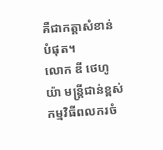គឺជាកត្តាសំខាន់បំផុត។
លោក ឌី ថេហូយ៉ា មន្ត្រីជាន់ខ្ពស់កម្មវិធីពលករចំ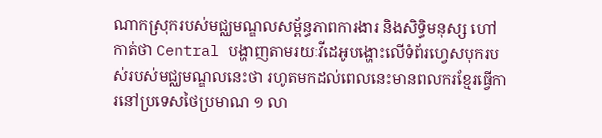ណាកស្រុករបស់មជ្ឈមណ្ឌលសម្ព័ន្ធភាពការងារ និងសិទ្ធិមនុស្ស ហៅកាត់ថា Central បង្ហាញតាមរយៈវីដេអូបង្ហោះលើទំព័រហ្វេសបុករបស់របស់មជ្ឈមណ្ឌលនេះថា រហូតមកដល់ពេលនេះមានពលករខ្មែរធ្វើការនៅប្រទេសថៃប្រមាណ ១ លា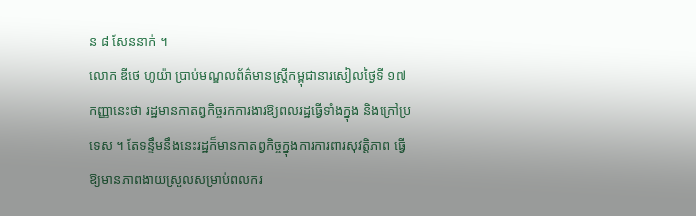ន ៨ សែននាក់ ។
លោក ឌីថេ ហូយ៉ា ប្រាប់មណ្ឌលព័ត៌មានស្ត្រីកម្ពុជានារសៀលថ្ងៃទី ១៧ កញ្ញានេះថា រដ្ឋមានកាតព្វកិច្ចរកការងារឱ្យពលរដ្ឋធ្វើទាំងក្នុង និងក្រៅប្រទេស ។ តែទន្ទឹមនឹងនេះរដ្ឋក៏មានកាតព្វកិច្ចក្នុងការការពារសុវត្តិភាព ធ្វើឱ្យមានភាពងាយស្រួលសម្រាប់ពលករ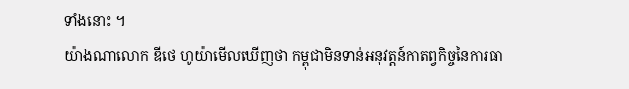ទាំងនោះ ។
យ៉ាងណាលោក ឌីថេ ហូយ៉ាមើលឃើញថា កម្ពុជាមិនទាន់អនុវត្តន៍កាតព្វកិច្ចនៃការធា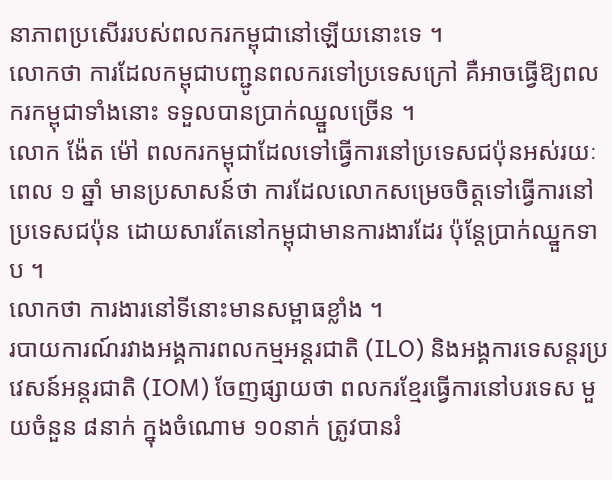នាភាពប្រសើររបស់ពលករកម្ពុជានៅឡើយនោះទេ ។
លោកថា ការដែលកម្ពុជាបញ្ជូនពលករទៅប្រទេសក្រៅ គឺអាចធ្វើឱ្យពលករកម្ពុជាទាំងនោះ ទទួលបានប្រាក់ឈ្នួលច្រើន ។
លោក ង៉ែត ម៉ៅ ពលករកម្ពុជាដែលទៅធ្វើការនៅប្រទេសជប៉ុនអស់រយៈពេល ១ ឆ្នាំ មានប្រសាសន៍ថា ការដែលលោកសម្រេចចិត្តទៅធ្វើការនៅប្រទេសជប៉ុន ដោយសារតែនៅកម្ពុជាមានការងារដែរ ប៉ុន្តែប្រាក់ឈ្នួកទាប ។
លោកថា ការងារនៅទីនោះមានសម្ពាធខ្លាំង ។
របាយការណ៍រវាងអង្គការពលកម្មអន្តរជាតិ (ILO) និងអង្គការទេសន្តរប្រវេសន៍អន្តរជាតិ (IOM) ចែញផ្សាយថា ពលករខ្មែរធ្វើការនៅបរទេស មួយចំនួន ៨នាក់ ក្នុងចំណោម ១០នាក់ ត្រូវបានរំ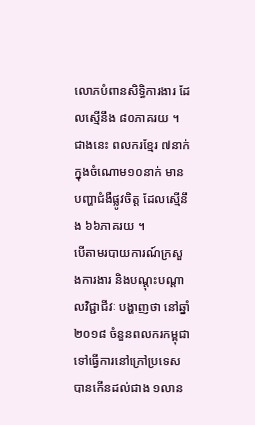លោភបំពានសិទ្ធិការងារ ដែលស្មើនឹង ៨០ភាគរយ ។ ជាងនេះ ពលករខ្មែរ ៧នាក់ ក្នុងចំណោម១០នាក់ មានបញ្ហាជំងឺផ្លូវចិត្ត ដែលស្មើនឹង ៦៦ភាគរយ ។
បើតាមរបាយការណ៍ក្រសួងការងារ និងបណ្តុះបណ្តាលវិជ្ជាជីវៈ បង្ហាញថា នៅឆ្នាំ២០១៨ ចំនួនពលករកម្ពុជាទៅធ្វើការនៅក្រៅប្រទេសបានកើនដល់ជាង ១លាន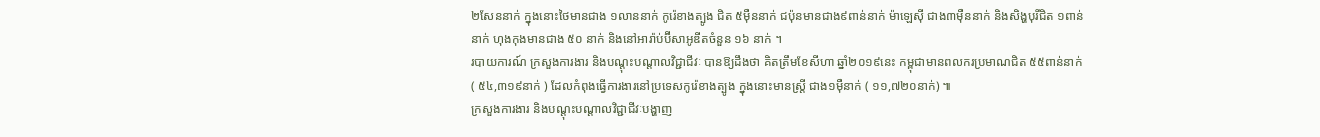២សែននាក់ ក្នុងនោះថៃមានជាង ១លាននាក់ កូរ៉េខាងត្បូង ជិត ៥ម៉ឺននាក់ ជប៉ុនមានជាង៩ពាន់នាក់ ម៉ាឡេស៊ី ជាង៣ម៉ឺននាក់ និងសិង្ហបុរីជិត ១ពាន់នាក់ ហុងកុងមានជាង ៥០ នាក់ និងនៅអារ៉ាប់ប៊ីសាអូឌីតចំនួន ១៦ នាក់ ។
របាយការណ៍ ក្រសួងការងារ និងបណ្តុះបណ្តាលវិជ្ជាជីវៈ បានឱ្យដឹងថា គិតត្រឹមខែសីហា ឆ្នាំ២០១៩នេះ កម្ពុជាមានពលករប្រមាណជិត ៥៥ពាន់នាក់ ( ៥៤,៣១៩នាក់ ) ដែលកំពុងធ្វើការងារនៅប្រទេសកូរ៉េខាងត្បូង ក្នុងនោះមានស្រ្តី ជាង១ម៉ឺនាក់ ( ១១,៧២០នាក់) ៕
ក្រសួងការងារ និងបណ្ដុះបណ្ដាលវិជ្ជាជីវៈបង្ហាញ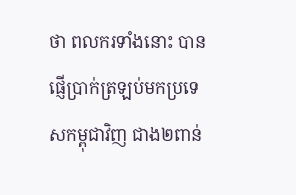ថា ពលករទាំងនោះ បានផ្ញើប្រាក់ត្រឡប់មកប្រទេសកម្ពុជាវិញ ជាង២ពាន់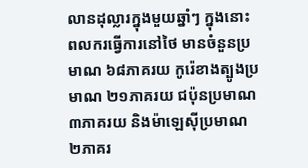លានដុល្លារក្នុងមួយឆ្នាំៗ ក្នុងនោះពលករធ្វើការនៅថៃ មានចំនួនប្រមាណ ៦៨ភាគរយ កូរ៉េខាងត្បូងប្រមាណ ២១ភាគរយ ជប៉ុនប្រមាណ ៣ភាគរយ និងម៉ាឡេស៊ីប្រមាណ ២ភាគរ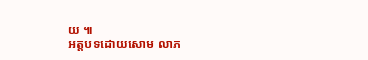យ ៕
អត្តបទដោយសោម លាភ